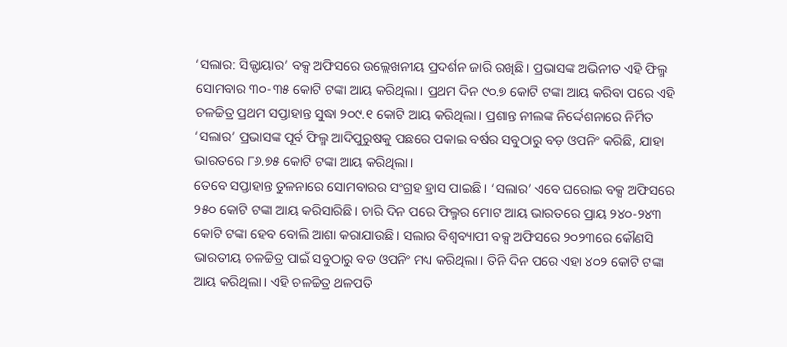‘ସଲାର: ସିଜ୍ଫାୟାର’ ବକ୍ସ ଅଫିସରେ ଉଲ୍ଲେଖନୀୟ ପ୍ରଦର୍ଶନ ଜାରି ରଖିଛି। ପ୍ରଭାସଙ୍କ ଅଭିନୀତ ଏହି ଫିଲ୍ମ ସୋମବାର ୩୦-୩୫ କୋଟି ଟଙ୍କା ଆୟ କରିଥିଲା। ପ୍ରଥମ ଦିନ ୯୦.୭ କୋଟି ଟଙ୍କା ଆୟ କରିବା ପରେ ଏହି ଚଳଚ୍ଚିତ୍ର ପ୍ରଥମ ସପ୍ତାହାନ୍ତ ସୁଦ୍ଧା ୨୦୯.୧ କୋଟି ଆୟ କରିଥିଲା। ପ୍ରଶାନ୍ତ ନୀଲଙ୍କ ନିର୍ଦ୍ଦେଶନାରେ ନିର୍ମିତ ‘ସଲାର’ ପ୍ରଭାସଙ୍କ ପୂର୍ବ ଫିଲ୍ମ ଆଦିପୁରୁଷକୁ ପଛରେ ପକାଇ ବର୍ଷର ସବୁଠାରୁ ବଡ଼ ଓପନିଂ କରିଛି, ଯାହା ଭାରତରେ ୮୬.୭୫ କୋଟି ଟଙ୍କା ଆୟ କରିଥିଲା।
ତେବେ ସପ୍ତାହାନ୍ତ ତୁଳନାରେ ସୋମବାରର ସଂଗ୍ରହ ହ୍ରାସ ପାଇଛି। ‘ସଲାର’ ଏବେ ଘରୋଇ ବକ୍ସ ଅଫିସରେ ୨୫୦ କୋଟି ଟଙ୍କା ଆୟ କରିସାରିଛି। ଚାରି ଦିନ ପରେ ଫିଲ୍ମର ମୋଟ ଆୟ ଭାରତରେ ପ୍ରାୟ ୨୪୦-୨୪୩ କୋଟି ଟଙ୍କା ହେବ ବୋଲି ଆଶା କରାଯାଉଛି। ସଲାର ବିଶ୍ୱବ୍ୟାପୀ ବକ୍ସ ଅଫିସରେ ୨୦୨୩ରେ କୌଣସି ଭାରତୀୟ ଚଳଚ୍ଚିତ୍ର ପାଇଁ ସବୁଠାରୁ ବଡ ଓପନିଂ ମଧ୍ୟ କରିଥିଲା। ତିନି ଦିନ ପରେ ଏହା ୪୦୨ କୋଟି ଟଙ୍କା ଆୟ କରିଥିଲା। ଏହି ଚଳଚ୍ଚିତ୍ର ଥଳପତି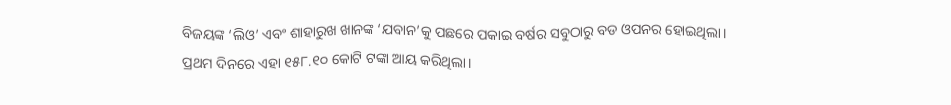ବିଜୟଙ୍କ ‘ଲିଓ’ ଏବଂ ଶାହାରୁଖ ଖାନଙ୍କ ‘ଯବାନ’କୁ ପଛରେ ପକାଇ ବର୍ଷର ସବୁଠାରୁ ବଡ ଓପନର ହୋଇଥିଲା।
ପ୍ରଥମ ଦିନରେ ଏହା ୧୫୮.୧୦ କୋଟି ଟଙ୍କା ଆୟ କରିଥିଲା।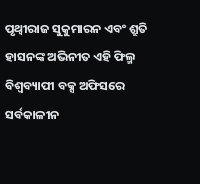ପୃଥ୍ୱୀରାଜ ସୁକୁମାରନ ଏବଂ ଶ୍ରୁତି ହାସନଙ୍କ ଅଭିନୀତ ଏହି ଫିଲ୍ମ ବିଶ୍ୱବ୍ୟାପୀ ବକ୍ସ ଅଫିସରେ ସର୍ବକାଳୀନ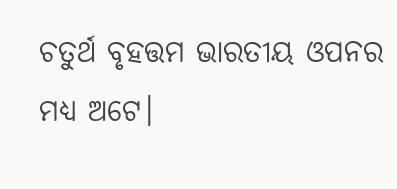ଚତୁର୍ଥ ବୃହତ୍ତମ ଭାରତୀୟ ଓପନର ମଧ୍ୟ ଅଟେ।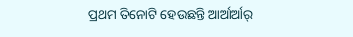ପ୍ରଥମ ତିନୋଟି ହେଉଛନ୍ତି ଆର୍ଆର୍ଆର୍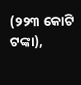(୨୨୩ କୋଟି ଟଙ୍କା),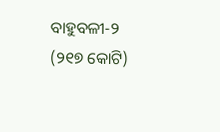ବାହୁବଳୀ-୨ (୨୧୭ କୋଟି)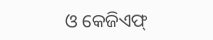ଓ କେଜିଏଫ୍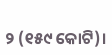୨ (୧୫୯ କୋଟି)।